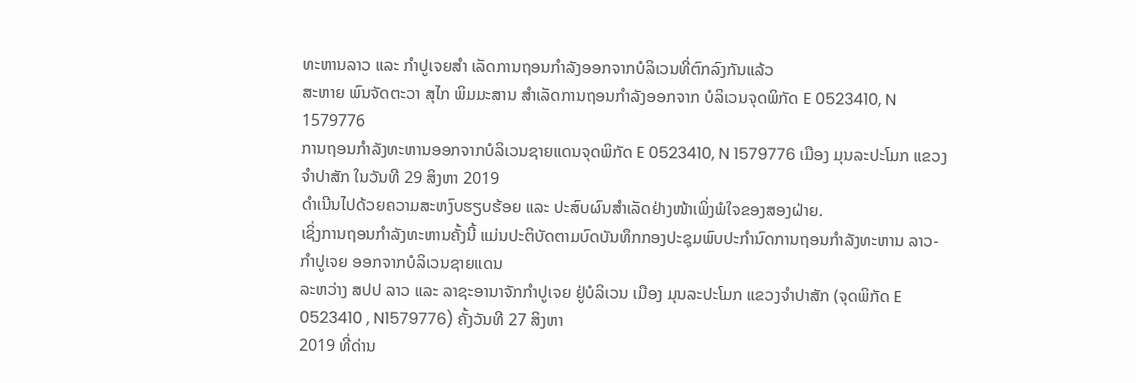ທະຫານລາວ ແລະ ກຳປູເຈຍສຳ ເລັດການຖອນກຳລັງອອກຈາກບໍລິເວນທີ່ຕົກລົງກັນແລ້ວ
ສະຫາຍ ພົນຈັດຕະວາ ສຸໄກ ພິມມະສານ ສຳເລັດການຖອນກຳລັງອອກຈາກ ບໍລິເວນຈຸດພິກັດ E 0523410, N 1579776
ການຖອນກຳລັງທະຫານອອກຈາກບໍລິເວນຊາຍແດນຈຸດພິກັດ E 0523410, N 1579776 ເມືອງ ມຸນລະປະໂມກ ແຂວງ ຈຳປາສັກ ໃນວັນທີ 29 ສິງຫາ 2019
ດຳເນີນໄປດ້ວຍຄວາມສະຫງົບຮຽບຮ້ອຍ ແລະ ປະສົບຜົນສຳເລັດຢ່າງໜ້າເພິ່ງພໍໃຈຂອງສອງຝ່າຍ.
ເຊິ່ງການຖອນກຳລັງທະຫານຄັ້ງນີ້ ແມ່ນປະຕິບັດຕາມບົດບັນທຶກກອງປະຊຸມພົບປະກຳນົດການຖອນກຳລັງທະຫານ ລາວ- ກຳປູເຈຍ ອອກຈາກບໍລິເວນຊາຍແດນ
ລະຫວ່າງ ສປປ ລາວ ແລະ ລາຊະອານາຈັກກຳປູເຈຍ ຢູ່ບໍລິເວນ ເມືອງ ມຸນລະປະໂມກ ແຂວງຈຳປາສັກ (ຈຸດພິກັດ E 0523410 , N1579776) ຄັ້ງວັນທີ 27 ສິງຫາ
2019 ທີ່ດ່ານ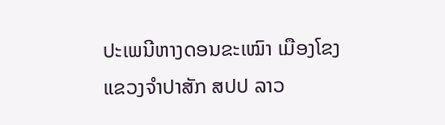ປະເພນີຫາງດອນຂະເໝົາ ເມືອງໂຂງ ແຂວງຈຳປາສັກ ສປປ ລາວ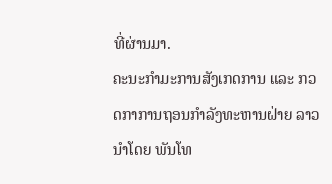ທີ່ຜ່ານມາ.
ຄະນະກຳມະການສັງເກດການ ແລະ ກວດກາການຖອນກຳລັງທະຫານຝ່າຍ ລາວ ນຳໂດຍ ພັນໂທ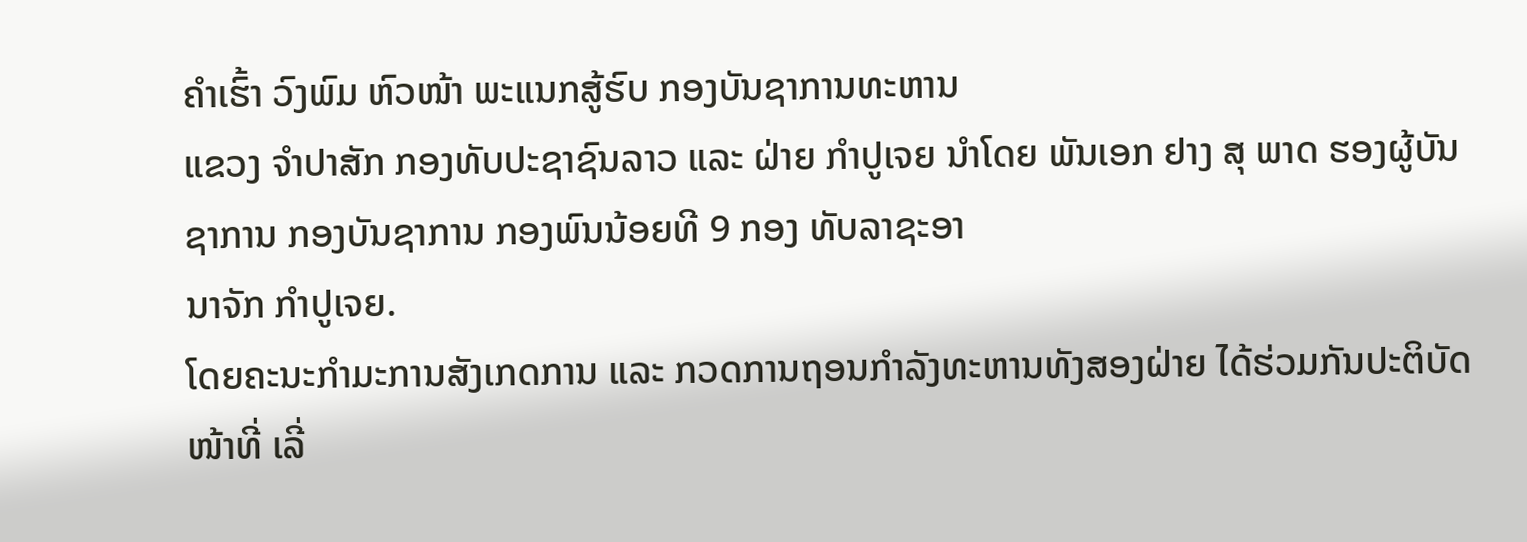ຄຳເຮົ້າ ວົງພົມ ຫົວໜ້າ ພະແນກສູ້ຮົບ ກອງບັນຊາການທະຫານ
ແຂວງ ຈຳປາສັກ ກອງທັບປະຊາຊົນລາວ ແລະ ຝ່າຍ ກຳປູເຈຍ ນຳໂດຍ ພັນເອກ ຢາງ ສຸ ພາດ ຮອງຜູ້ບັນຊາການ ກອງບັນຊາການ ກອງພົນນ້ອຍທີ 9 ກອງ ທັບລາຊະອາ
ນາຈັກ ກຳປູເຈຍ.
ໂດຍຄະນະກຳມະການສັງເກດການ ແລະ ກວດການຖອນກຳລັງທະຫານທັງສອງຝ່າຍ ໄດ້ຮ່ວມກັນປະຕິບັດໜ້າທີ່ ເລີ່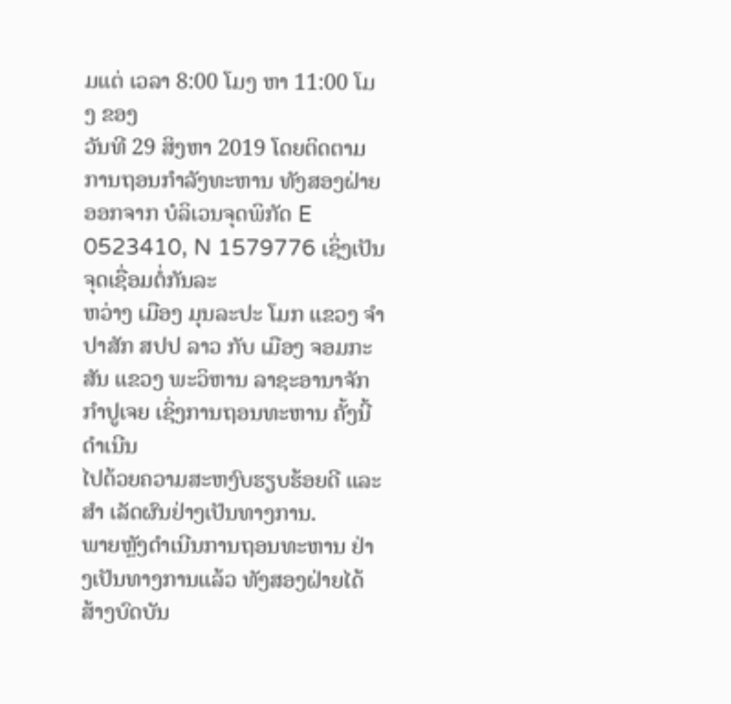ມແຕ່ ເວລາ 8:00 ໂມງ ຫາ 11:00 ໂມງ ຂອງ
ວັນທີ 29 ສິງຫາ 2019 ໂດຍຕິດຕາມການຖອນກຳລັງທະຫານ ທັງສອງຝ່າຍອອກຈາກ ບໍລິເວນຈຸດພິກັດ E 0523410, N 1579776 ເຊິ່ງເປັນຈຸດເຊື່ອມຕໍ່ກັນລະ
ຫວ່າງ ເມືອງ ມຸນລະປະ ໂມກ ແຂວງ ຈຳປາສັກ ສປປ ລາວ ກັບ ເມືອງ ຈອມກະສັນ ແຂວງ ພະວິຫານ ລາຊະອານາຈັກ ກຳປູເຈຍ ເຊິ່ງການຖອນທະຫານ ຄັ້ງນີ້ດຳເນີນ
ໄປດ້ວຍຄວາມສະຫງົບຮຽບຮ້ອຍດີ ແລະ ສຳ ເລັດຜົນຢ່າງເປັນທາງການ.
ພາຍຫຼັງດຳເນີນການຖອນທະຫານ ຢ່າງເປັນທາງການແລ້ວ ທັງສອງຝ່າຍໄດ້ສ້າງບົດບັນ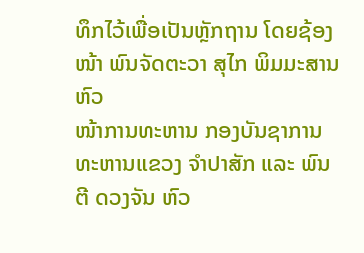ທຶກໄວ້ເພື່ອເປັນຫຼັກຖານ ໂດຍຊ້ອງໜ້າ ພົນຈັດຕະວາ ສຸໄກ ພິມມະສານ ຫົວ
ໜ້າການທະຫານ ກອງບັນຊາການທະຫານແຂວງ ຈຳປາສັກ ແລະ ພົນຕີ ດວງຈັນ ຫົວ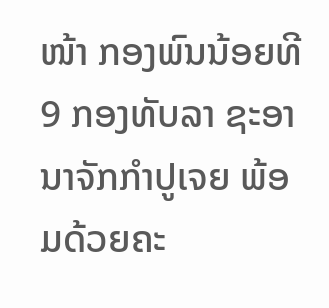ໜ້າ ກອງພົນນ້ອຍທີ 9 ກອງທັບລາ ຊະອານາຈັກກຳປູເຈຍ ພ້ອມດ້ວຍຄະ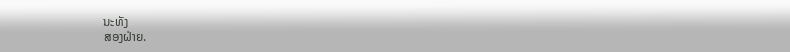ນະທັງ
ສອງຝ່າຍ.